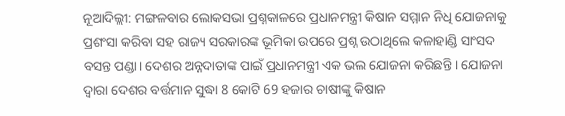ନୂଆଦିଲ୍ଲୀ: ମଙ୍ଗଳବାର ଲୋକସଭା ପ୍ରଶ୍ନକାଳରେ ପ୍ରଧାନମନ୍ତ୍ରୀ କିଷାନ ସମ୍ମାନ ନିଧି ଯୋଜନାକୁ ପ୍ରଶଂସା କରିବା ସହ ରାଜ୍ୟ ସରକାରଙ୍କ ଭୂମିକା ଉପରେ ପ୍ରଶ୍ନ ଉଠାଥିଲେ କଳାହାଣ୍ଡି ସାଂସଦ ବସନ୍ତ ପଣ୍ଡା। ଦେଶର ଅନ୍ନଦାତାଙ୍କ ପାଇଁ ପ୍ରଧାନମନ୍ତ୍ରୀ ଏକ ଭଲ ଯୋଜନା କରିଛନ୍ତି । ଯୋଜନା ଦ୍ବାରା ଦେଶର ବର୍ତ୍ତମାନ ସୁଦ୍ଧା 8 କୋଟି 69 ହଜାର ଚାଷୀଙ୍କୁ କିଷାନ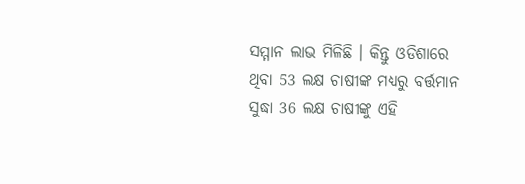ସମ୍ମାନ ଲାଭ ମିଳିଛି । କିନ୍ତୁ ଓଡିଶାରେ ଥିବା 53 ଲକ୍ଷ ଚାଷୀଙ୍କ ମଧ୍ୟରୁ ବର୍ତ୍ତମାନ ସୁଦ୍ଧା 36 ଲକ୍ଷ ଚାଷୀଙ୍କୁ ଏହି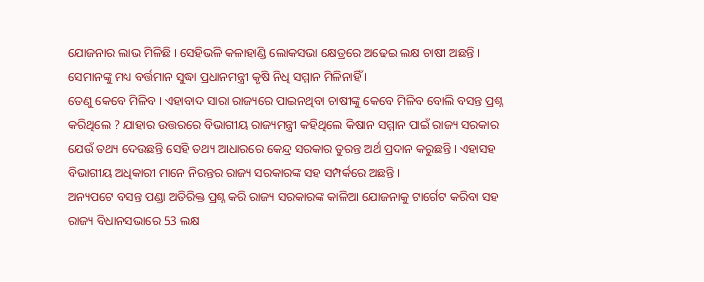ଯୋଜନାର ଲାଭ ମିଳିଛି । ସେହିଭଳି କଳାହାଣ୍ଡି ଲୋକସଭା କ୍ଷେତ୍ରରେ ଅଢେଇ ଲକ୍ଷ ଚାଷୀ ଅଛନ୍ତି । ସେମାନଙ୍କୁ ମଧ୍ୟ ବର୍ତ୍ତମାନ ସୁଦ୍ଧା ପ୍ରଧାନମନ୍ତ୍ରୀ କୃଷି ନିଧି ସମ୍ମାନ ମିଳିନାହିଁ ।
ତେଣୁ କେବେ ମିଳିବ । ଏହାବାଦ ସାରା ରାଜ୍ୟରେ ପାଇନଥିବା ଚାଷୀଙ୍କୁ କେବେ ମିଳିବ ବୋଲି ବସନ୍ତ ପ୍ରଶ୍ନ କରିଥିଲେ ? ଯାହାର ଉତ୍ତରରେ ବିଭାଗୀୟ ରାଜ୍ୟମନ୍ତ୍ରୀ କହିଥିଲେ କିଷାନ ସମ୍ମାନ ପାଇଁ ରାଜ୍ୟ ସରକାର ଯେଉଁ ତଥ୍ୟ ଦେଉଛନ୍ତି ସେହି ତଥ୍ୟ ଆଧାରରେ କେନ୍ଦ୍ର ସରକାର ତୁରନ୍ତ ଅର୍ଥ ପ୍ରଦାନ କରୁଛନ୍ତି । ଏହାସହ ବିଭାଗୀୟ ଅଧିକାରୀ ମାନେ ନିରନ୍ତର ରାଜ୍ୟ ସରକାରଙ୍କ ସହ ସମ୍ପର୍କରେ ଅଛନ୍ତି ।
ଅନ୍ୟପଟେ ବସନ୍ତ ପଣ୍ଡା ଅତିରିକ୍ତ ପ୍ରଶ୍ନ କରି ରାଜ୍ୟ ସରକାରଙ୍କ କାଳିଆ ଯୋଜନାକୁ ଟାର୍ଗେଟ କରିବା ସହ ରାଜ୍ୟ ବିଧାନସଭାରେ 53 ଲକ୍ଷ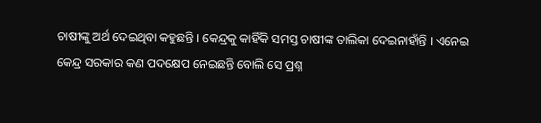ଚାଷୀଙ୍କୁ ଅର୍ଥ ଦେଇଥିବା କହୁଛନ୍ତି । କେନ୍ଦ୍ରକୁ କାହିଁକି ସମସ୍ତ ଚାଷୀଙ୍କ ତାଲିକା ଦେଇନାହାଁନ୍ତି । ଏନେଇ କେନ୍ଦ୍ର ସରକାର କଣ ପଦକ୍ଷେପ ନେଇଛନ୍ତି ବୋଲି ସେ ପ୍ରଶ୍ନ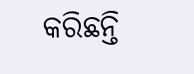କରିଛନ୍ତି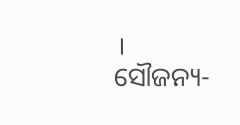।
ସୌଜନ୍ୟ-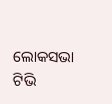ଲୋକସଭା ଟିଭି